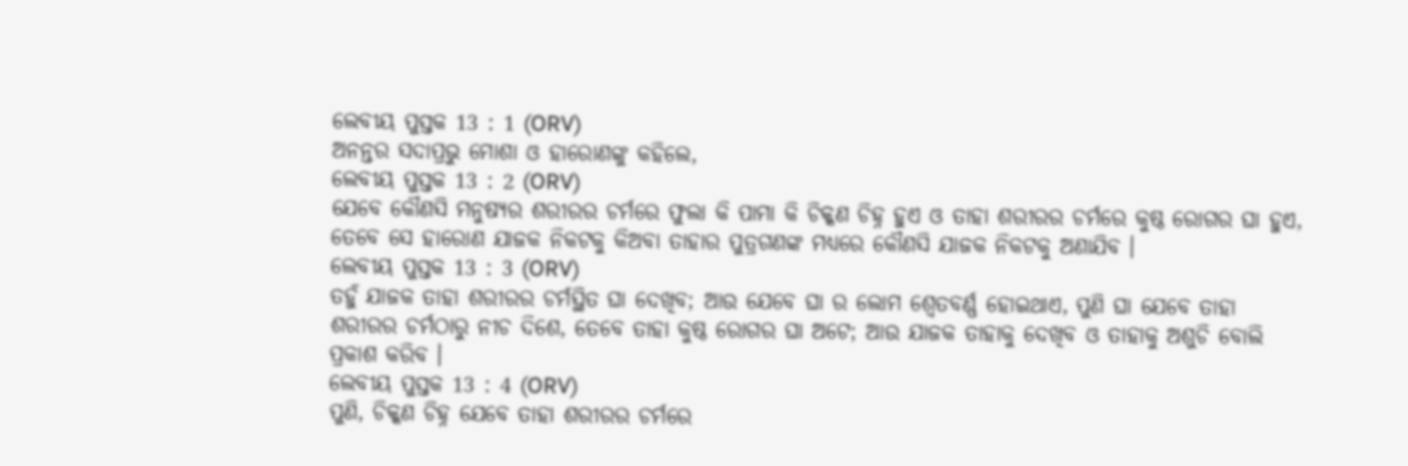ଲେବୀୟ ପୁସ୍ତକ 13 : 1 (ORV)
ଅନନ୍ତର ସଦାପ୍ରଭୁ ମୋଶା ଓ ହାରୋଣଙ୍କୁ କହିଲେ,
ଲେବୀୟ ପୁସ୍ତକ 13 : 2 (ORV)
ଯେବେ କୌଣସି ମନୁଷ୍ୟର ଶରୀରର ଚର୍ମରେ ଫୁଲା କି ପାମା କି ଚିକ୍କଣ ଚିହ୍ନ ହୁଏ ଓ ତାହା ଶରୀରର ଚର୍ମରେ କୁଷ୍ଠ ରୋଗର ଘା ହୁଏ, ତେବେ ସେ ହାରୋଣ ଯାଜକ ନିକଟକୁ କିଅବା ତାହାର ପୁତ୍ରଗଣଙ୍କ ମଧ୍ୟରେ କୌଣସି ଯାଜକ ନିକଟକୁ ଅଣାଯିବ ।
ଲେବୀୟ ପୁସ୍ତକ 13 : 3 (ORV)
ତହୁଁ ଯାଜକ ତାହା ଶରୀରର ଚର୍ମସ୍ଥିତ ଘା ଦେଖିବ; ଆଉ ଯେବେ ଘା ର ଲୋମ ଶ୍ଵେତବର୍ଣ୍ଣ ହୋଇଥାଏ, ପୁଣି ଘା ଯେବେ ତାହା ଶରୀରର ଚର୍ମଠାରୁ ନୀଚ ଦିଶେ, ତେବେ ତାହା କୁଷ୍ଠ ରୋଗର ଘା ଅଟେ; ଆଉ ଯାଜକ ତାହାକୁ ଦେଖିବ ଓ ତାହାକୁ ଅଶୁଚି ବୋଲି ପ୍ରକାଶ କରିବ ।
ଲେବୀୟ ପୁସ୍ତକ 13 : 4 (ORV)
ପୁଣି, ଚିକ୍କଣ ଚିହ୍ନ ଯେବେ ତାହା ଶରୀରର ଚର୍ମରେ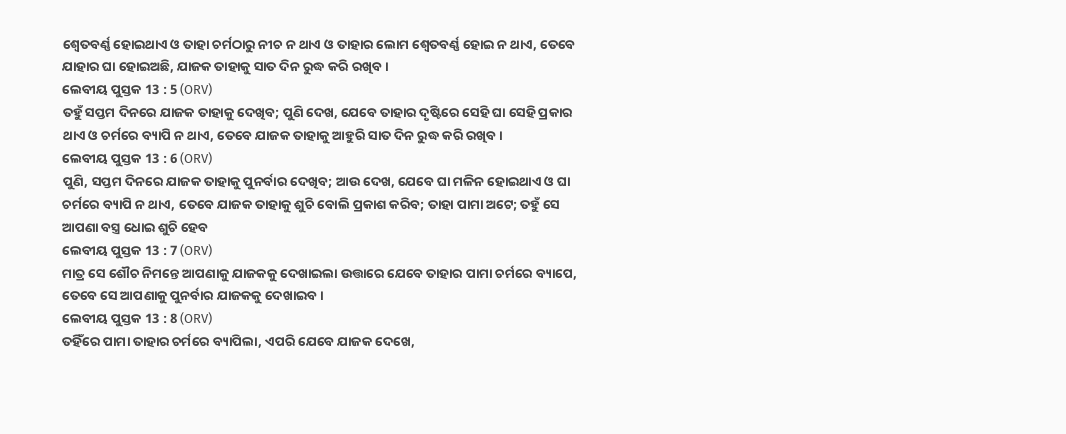ଶ୍ଵେତବର୍ଣ୍ଣ ହୋଇଥାଏ ଓ ତାହା ଚର୍ମଠାରୁ ନୀଚ ନ ଥାଏ ଓ ତାହାର ଲୋମ ଶ୍ଵେତବର୍ଣ୍ଣ ହୋଇ ନ ଥାଏ, ତେବେ ଯାହାର ଘା ହୋଇଅଛି, ଯାଜକ ତାହାକୁ ସାତ ଦିନ ରୁଦ୍ଧ କରି ରଖିବ ।
ଲେବୀୟ ପୁସ୍ତକ 13 : 5 (ORV)
ତହୁଁ ସପ୍ତମ ଦିନରେ ଯାଜକ ତାହାକୁ ଦେଖିବ; ପୁଣି ଦେଖ, ଯେବେ ତାହାର ଦୃଷ୍ଟିରେ ସେହି ଘା ସେହି ପ୍ରକାର ଥାଏ ଓ ଚର୍ମରେ ବ୍ୟାପି ନ ଥାଏ, ତେବେ ଯାଜକ ତାହାକୁ ଆହୁରି ସାତ ଦିନ ରୁଦ୍ଧ କରି ରଖିବ ।
ଲେବୀୟ ପୁସ୍ତକ 13 : 6 (ORV)
ପୁଣି, ସପ୍ତମ ଦିନରେ ଯାଜକ ତାହାକୁ ପୁନର୍ବାର ଦେଖିବ; ଆଉ ଦେଖ, ଯେବେ ଘା ମଳିନ ହୋଇଥାଏ ଓ ଘା ଚର୍ମରେ ବ୍ୟାପି ନ ଥାଏ, ତେବେ ଯାଜକ ତାହାକୁ ଶୁଚି ବୋଲି ପ୍ରକାଶ କରିବ; ତାହା ପାମା ଅଟେ; ତହୁଁ ସେ ଆପଣା ବସ୍ତ୍ର ଧୋଇ ଶୁଚି ହେବ
ଲେବୀୟ ପୁସ୍ତକ 13 : 7 (ORV)
ମାତ୍ର ସେ ଶୌଚ ନିମନ୍ତେ ଆପଣାକୁ ଯାଜକକୁ ଦେଖାଇଲା ଉତ୍ତାରେ ଯେବେ ତାହାର ପାମା ଚର୍ମରେ ବ୍ୟାପେ, ତେବେ ସେ ଆପଣାକୁ ପୁନର୍ବାର ଯାଜକକୁ ଦେଖାଇବ ।
ଲେବୀୟ ପୁସ୍ତକ 13 : 8 (ORV)
ତହିଁରେ ପାମା ତାହାର ଚର୍ମରେ ବ୍ୟାପିଲା, ଏପରି ଯେବେ ଯାଜକ ଦେଖେ,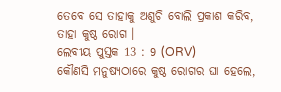ତେବେ ସେ ତାହାକୁ ଅଶୁଚି ବୋଲି ପ୍ରକାଶ କରିବ, ତାହା କୁଷ୍ଠ ରୋଗ ।
ଲେବୀୟ ପୁସ୍ତକ 13 : 9 (ORV)
କୌଣସି ମନୁଷ୍ୟଠାରେ କୁଷ୍ଠ ରୋଗର ଘା ହେଲେ,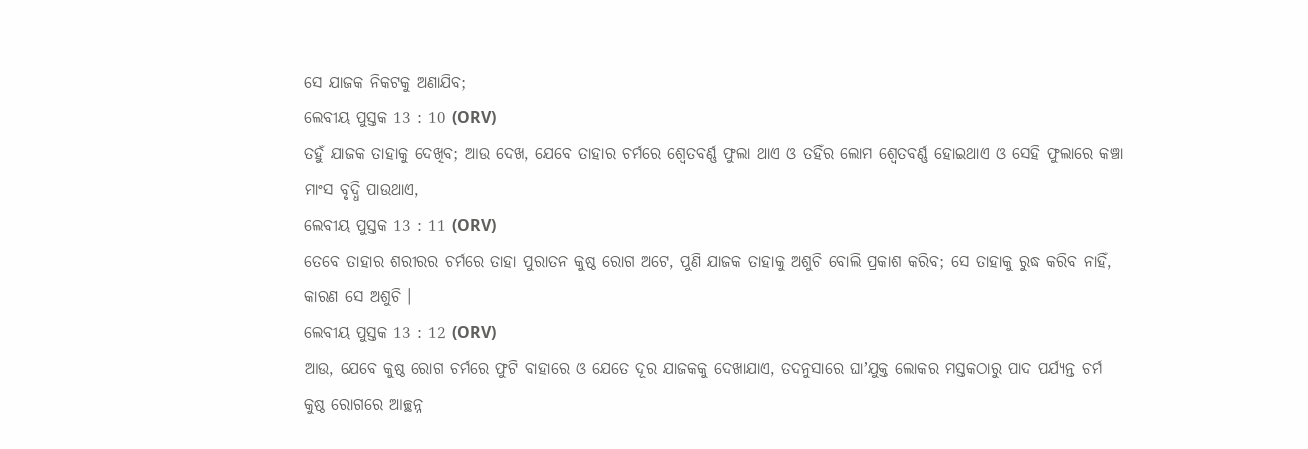ସେ ଯାଜକ ନିକଟକୁ ଅଣାଯିବ;
ଲେବୀୟ ପୁସ୍ତକ 13 : 10 (ORV)
ତହୁଁ ଯାଜକ ତାହାକୁ ଦେଖିବ; ଆଉ ଦେଖ, ଯେବେ ତାହାର ଚର୍ମରେ ଶ୍ଵେତବର୍ଣ୍ଣ ଫୁଲା ଥାଏ ଓ ତହିଁର ଲୋମ ଶ୍ଵେତବର୍ଣ୍ଣ ହୋଇଥାଏ ଓ ସେହି ଫୁଲାରେ କଞ୍ଚା ମାଂସ ବୃଦ୍ଧି ପାଉଥାଏ,
ଲେବୀୟ ପୁସ୍ତକ 13 : 11 (ORV)
ତେବେ ତାହାର ଶରୀରର ଚର୍ମରେ ତାହା ପୁରାତନ କୁଷ୍ଠ ରୋଗ ଅଟେ, ପୁଣି ଯାଜକ ତାହାକୁ ଅଶୁଚି ବୋଲି ପ୍ରକାଶ କରିବ; ସେ ତାହାକୁ ରୁଦ୍ଧ କରିବ ନାହିଁ, କାରଣ ସେ ଅଶୁଚି ।
ଲେବୀୟ ପୁସ୍ତକ 13 : 12 (ORV)
ଆଉ, ଯେବେ କୁଷ୍ଠ ରୋଗ ଚର୍ମରେ ଫୁଟି ବାହାରେ ଓ ଯେତେ ଦୂର ଯାଜକକୁ ଦେଖାଯାଏ, ତଦନୁସାରେ ଘାʼଯୁକ୍ତ ଲୋକର ମସ୍ତକଠାରୁ ପାଦ ପର୍ଯ୍ୟନ୍ତ ଚର୍ମ କୁଷ୍ଠ ରୋଗରେ ଆଚ୍ଛନ୍ନ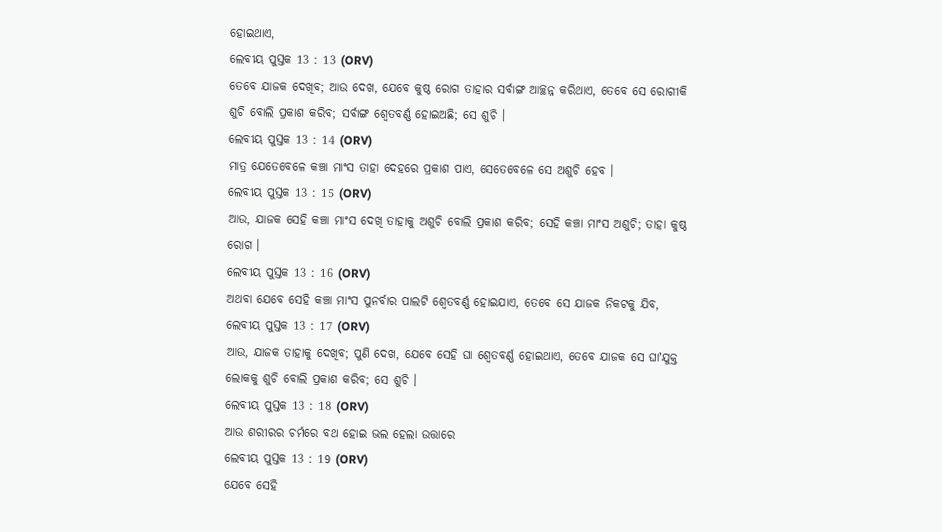ହୋଇଥାଏ,
ଲେବୀୟ ପୁସ୍ତକ 13 : 13 (ORV)
ତେବେ ଯାଜକ ଦେଖିବ; ଆଉ ଦେଖ, ଯେବେ କୁଷ୍ଠ ରୋଗ ତାହାର ସର୍ବାଙ୍ଗ ଆଚ୍ଛନ୍ନ କରିଥାଏ, ତେବେ ସେ ରୋଗୀକି ଶୁଚି ବୋଲି ପ୍ରକାଶ କରିବ; ସର୍ବାଙ୍ଗ ଶ୍ଵେତବର୍ଣ୍ଣ ହୋଇଅଛି; ସେ ଶୁଚି ।
ଲେବୀୟ ପୁସ୍ତକ 13 : 14 (ORV)
ମାତ୍ର ଯେତେବେଳେ କଞ୍ଚା ମାଂସ ତାହା ଦେହରେ ପ୍ରକାଶ ପାଏ, ସେତେବେଳେ ସେ ଅଶୁଚି ହେବ ।
ଲେବୀୟ ପୁସ୍ତକ 13 : 15 (ORV)
ଆଉ, ଯାଜକ ସେହି କଞ୍ଚା ମାଂସ ଦେଖି ତାହାକୁ ଅଶୁଚି ବୋଲି ପ୍ରକାଶ କରିବ; ସେହି କଞ୍ଚା ମାଂସ ଅଶୁଚି; ତାହା କୁଷ୍ଠ ରୋଗ ।
ଲେବୀୟ ପୁସ୍ତକ 13 : 16 (ORV)
ଅଥବା ଯେବେ ସେହି କଞ୍ଚା ମାଂସ ପୁନର୍ବାର ପାଲଟି ଶ୍ଵେତବର୍ଣ୍ଣ ହୋଇଯାଏ, ତେବେ ସେ ଯାଜକ ନିକଟକୁ ଯିବ,
ଲେବୀୟ ପୁସ୍ତକ 13 : 17 (ORV)
ଆଉ, ଯାଜକ ତାହାକୁ ଦେଖିବ; ପୁଣି ଦେଖ, ଯେବେ ସେହି ଘା ଶ୍ଵେତବର୍ଣ୍ଣ ହୋଇଥାଏ, ତେବେ ଯାଜକ ସେ ଘାʼଯୁକ୍ତ ଲୋକକୁ ଶୁଚି ବୋଲି ପ୍ରକାଶ କରିବ; ସେ ଶୁଚି ।
ଲେବୀୟ ପୁସ୍ତକ 13 : 18 (ORV)
ଆଉ ଶରୀରର ଚର୍ମରେ ବଥ ହୋଇ ଭଲ ହେଲା ଉତ୍ତାରେ
ଲେବୀୟ ପୁସ୍ତକ 13 : 19 (ORV)
ଯେବେ ସେହି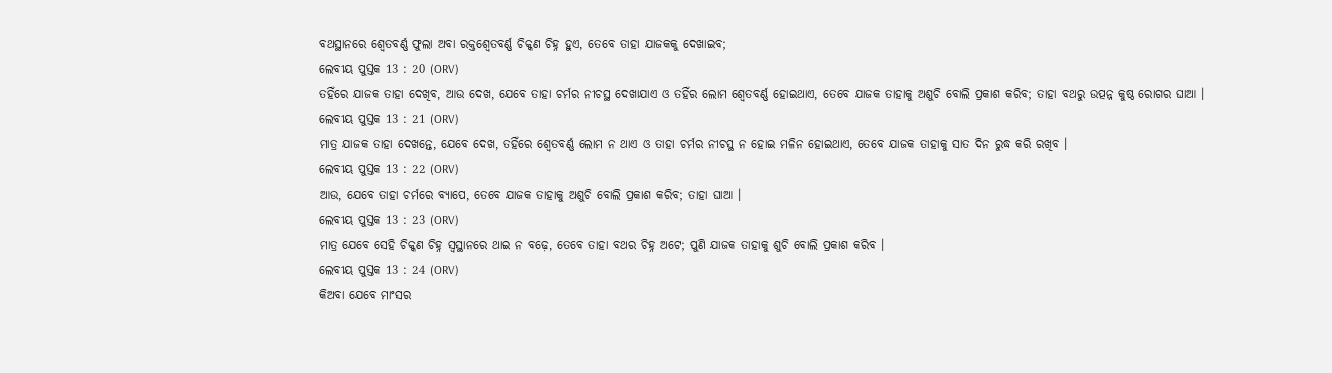ବଥସ୍ଥାନରେ ଶ୍ଵେତବର୍ଣ୍ଣ ଫୁଲା ଅବା ରକ୍ତଶ୍ଵେତବର୍ଣ୍ଣ ଚିକ୍କଣ ଚିହ୍ନ ହୁଏ, ତେବେ ତାହା ଯାଜକକୁ ଦେଖାଇବ;
ଲେବୀୟ ପୁସ୍ତକ 13 : 20 (ORV)
ତହିଁରେ ଯାଜକ ତାହା ଦେଖିବ, ଆଉ ଦେଖ, ଯେବେ ତାହା ଚର୍ମର ନୀଚସ୍ଥ ଦେଖାଯାଏ ଓ ତହିଁର ଲୋମ ଶ୍ଵେତବର୍ଣ୍ଣ ହୋଇଥାଏ, ତେବେ ଯାଜକ ତାହାକୁ ଅଶୁଚି ବୋଲି ପ୍ରକାଶ କରିବ; ତାହା ବଥରୁ ଉତ୍ପନ୍ନ କୁଷ୍ଠ ରୋଗର ଘାଆ ।
ଲେବୀୟ ପୁସ୍ତକ 13 : 21 (ORV)
ମାତ୍ର ଯାଜକ ତାହା ଦେଖନ୍ତେ, ଯେବେ ଦେଖ, ତହିଁରେ ଶ୍ଵେତବର୍ଣ୍ଣ ଲୋମ ନ ଥାଏ ଓ ତାହା ଚର୍ମର ନୀଚସ୍ଥ ନ ହୋଇ ମଳିନ ହୋଇଥାଏ, ତେବେ ଯାଜକ ତାହାକୁ ସାତ ଦିନ ରୁଦ୍ଧ କରି ରଖିବ ।
ଲେବୀୟ ପୁସ୍ତକ 13 : 22 (ORV)
ଆଉ, ଯେବେ ତାହା ଚର୍ମରେ ବ୍ୟାପେ, ତେବେ ଯାଜକ ତାହାକୁ ଅଶୁଚି ବୋଲି ପ୍ରକାଶ କରିବ; ତାହା ଘାଆ ।
ଲେବୀୟ ପୁସ୍ତକ 13 : 23 (ORV)
ମାତ୍ର ଯେବେ ସେହି ଚିକ୍କଣ ଚିହ୍ନ ସ୍ଵସ୍ଥାନରେ ଥାଇ ନ ବଢ଼େ, ତେବେ ତାହା ବଥର ଚିହ୍ନ ଅଟେ; ପୁଣି ଯାଜକ ତାହାକୁ ଶୁଚି ବୋଲି ପ୍ରକାଶ କରିବ ।
ଲେବୀୟ ପୁସ୍ତକ 13 : 24 (ORV)
କିଅବା ଯେବେ ମାଂସର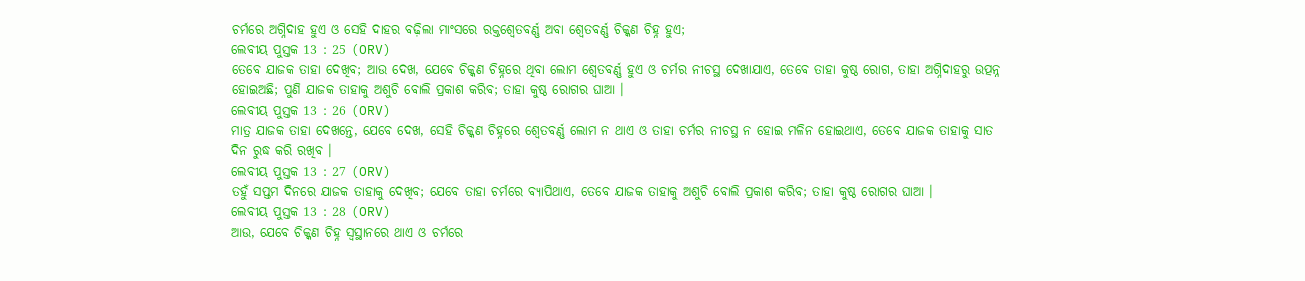ଚର୍ମରେ ଅଗ୍ନିଦାହ ହୁଏ ଓ ସେହି ଦାହର ବଢ଼ିଲା ମାଂସରେ ରକ୍ତଶ୍ଵେତବର୍ଣ୍ଣ ଅବା ଶ୍ଵେତବର୍ଣ୍ଣ ଚିକ୍କଣ ଚିହ୍ନ ହୁଏ;
ଲେବୀୟ ପୁସ୍ତକ 13 : 25 (ORV)
ତେବେ ଯାଜକ ତାହା ଦେଖିବ; ଆଉ ଦେଖ, ଯେବେ ଚିକ୍କଣ ଚିହ୍ନରେ ଥିବା ଲୋମ ଶ୍ଵେତବର୍ଣ୍ଣ ହୁଏ ଓ ଚର୍ମର ନୀଚସ୍ଥ ଦେଖାଯାଏ, ତେବେ ତାହା କୁଷ୍ଠ ରୋଗ, ତାହା ଅଗ୍ନିଦାହରୁ ଉତ୍ପନ୍ନ ହୋଇଅଛି; ପୁଣି ଯାଜକ ତାହାକୁ ଅଶୁଚି ବୋଲି ପ୍ରକାଶ କରିବ; ତାହା କୁଷ୍ଠ ରୋଗର ଘାଆ ।
ଲେବୀୟ ପୁସ୍ତକ 13 : 26 (ORV)
ମାତ୍ର ଯାଜକ ତାହା ଦେଖନ୍ତେ, ଯେବେ ଦେଖ, ସେହି ଚିକ୍କଣ ଚିହ୍ନରେ ଶ୍ଵେତବର୍ଣ୍ଣ ଲୋମ ନ ଥାଏ ଓ ତାହା ଚର୍ମର ନୀଚସ୍ଥ ନ ହୋଇ ମଳିନ ହୋଇଥାଏ, ତେବେ ଯାଜକ ତାହାକୁ ସାତ ଦିନ ରୁଦ୍ଧ କରି ରଖିବ ।
ଲେବୀୟ ପୁସ୍ତକ 13 : 27 (ORV)
ତହୁଁ ସପ୍ତମ ଦିନରେ ଯାଜକ ତାହାକୁ ଦେଖିବ; ଯେବେ ତାହା ଚର୍ମରେ ବ୍ୟାପିଥାଏ, ତେବେ ଯାଜକ ତାହାକୁ ଅଶୁଚି ବୋଲି ପ୍ରକାଶ କରିବ; ତାହା କୁଷ୍ଠ ରୋଗର ଘାଆ ।
ଲେବୀୟ ପୁସ୍ତକ 13 : 28 (ORV)
ଆଉ, ଯେବେ ଚିକ୍କଣ ଚିହ୍ନ ସ୍ଵସ୍ଥାନରେ ଥାଏ ଓ ଚର୍ମରେ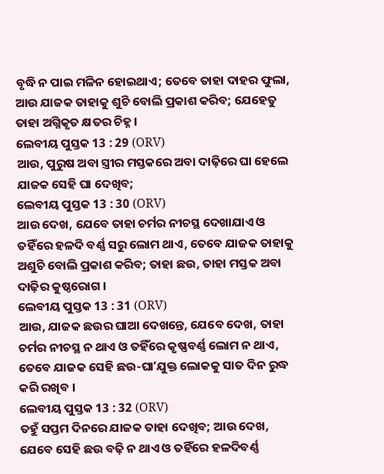ବୃଦ୍ଧି ନ ପାଇ ମଳିନ ହୋଇଥାଏ; ତେବେ ତାହା ଦାହର ଫୁଲା, ଆଉ ଯାଜକ ତାହାକୁ ଶୁଚି ବୋଲି ପ୍ରକାଶ କରିବ; ଯେହେତୁ ତାହା ଅଗ୍ନିକୃତ କ୍ଷତର ଚିହ୍ନ ।
ଲେବୀୟ ପୁସ୍ତକ 13 : 29 (ORV)
ଆଉ, ପୁରୁଷ ଅବା ସ୍ତ୍ରୀର ମସ୍ତକରେ ଅବା ଦାଢ଼ିରେ ଘା ହେଲେ ଯାଜକ ସେହି ଘା ଦେଖିବ;
ଲେବୀୟ ପୁସ୍ତକ 13 : 30 (ORV)
ଆଉ ଦେଖ, ଯେବେ ତାହା ଚର୍ମର ନୀଚସ୍ଥ ଦେଖାଯାଏ ଓ ତହିଁରେ ହଳଦି ବର୍ଣ୍ଣ ସରୁ ଲୋମ ଥାଏ, ତେବେ ଯାଜକ ତାହାକୁ ଅଶୁଚି ବୋଲି ପ୍ରକାଶ କରିବ; ତାହା ଛଉ, ତାହା ମସ୍ତକ ଅବା ଦାଢ଼ିର କୁଷ୍ଠରୋଗ ।
ଲେବୀୟ ପୁସ୍ତକ 13 : 31 (ORV)
ଆଉ, ଯାଜକ ଛଉର ଘାଆ ଦେଖନ୍ତେ, ଯେବେ ଦେଖ, ତାହା ଚର୍ମର ନୀଚସ୍ଥ ନ ଥାଏ ଓ ତହିଁରେ କୃଷ୍ଣବର୍ଣ୍ଣ ଲୋମ ନ ଥାଏ, ତେବେ ଯାଜକ ସେହି ଛଉ-ଘାʼଯୁକ୍ତ ଲୋକକୁ ସାତ ଦିନ ରୁଦ୍ଧ କରି ରଖିବ ।
ଲେବୀୟ ପୁସ୍ତକ 13 : 32 (ORV)
ତହୁଁ ସପ୍ତମ ଦିନରେ ଯାଜକ ତାହା ଦେଖିବ; ଆଉ ଦେଖ, ଯେବେ ସେହି ଛଉ ବଢ଼ି ନ ଥାଏ ଓ ତହିଁରେ ହଳଦିବର୍ଣ୍ଣ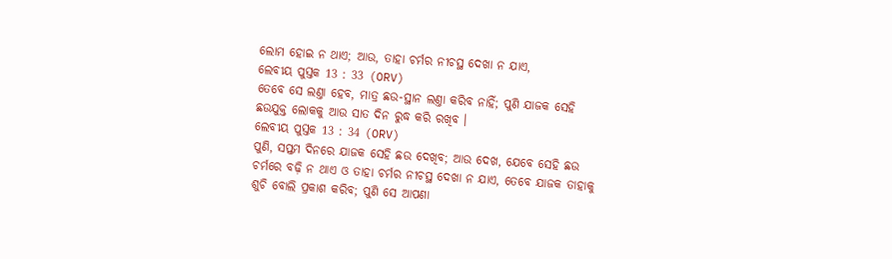ଲୋମ ହୋଇ ନ ଥାଏ; ଆଉ, ତାହା ଚର୍ମର ନୀଚସ୍ଥ ଦେଖା ନ ଯାଏ,
ଲେବୀୟ ପୁସ୍ତକ 13 : 33 (ORV)
ତେବେ ସେ ଲଣ୍ତା ହେବ, ମାତ୍ର ଛଉ-ସ୍ଥାନ ଲଣ୍ତା କରିବ ନାହିଁ; ପୁଣି ଯାଜକ ସେହି ଛଉଯୁକ୍ତ ଲୋକକୁ ଆଉ ସାତ ଦିନ ରୁଦ୍ଧ କରି ରଖିବ ।
ଲେବୀୟ ପୁସ୍ତକ 13 : 34 (ORV)
ପୁଣି, ସପ୍ତମ ଦିନରେ ଯାଜକ ସେହି ଛଉ ଦେଖିବ; ଆଉ ଦେଖ, ଯେବେ ସେହି ଛଉ ଚର୍ମରେ ବଢ଼ି ନ ଥାଏ ଓ ତାହା ଚର୍ମର ନୀଚସ୍ଥ ଦେଖା ନ ଯାଏ, ତେବେ ଯାଜକ ତାହାକୁ ଶୁଚି ବୋଲି ପ୍ରକାଶ କରିବ; ପୁଣି ସେ ଆପଣା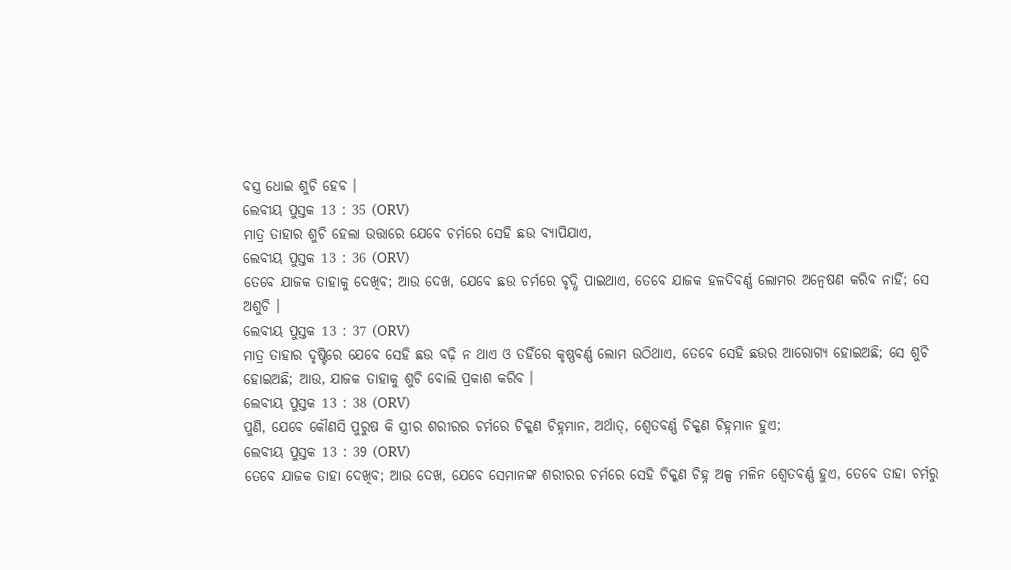ବସ୍ତ୍ର ଧୋଇ ଶୁଚି ହେବ ।
ଲେବୀୟ ପୁସ୍ତକ 13 : 35 (ORV)
ମାତ୍ର ତାହାର ଶୁଚି ହେଲା ଉତ୍ତାରେ ଯେବେ ଚର୍ମରେ ସେହି ଛଉ ବ୍ୟାପିଯାଏ,
ଲେବୀୟ ପୁସ୍ତକ 13 : 36 (ORV)
ତେବେ ଯାଜକ ତାହାକୁ ଦେଖିବ; ଆଉ ଦେଖ, ଯେବେ ଛଉ ଚର୍ମରେ ବୃଦ୍ଧି ପାଇଥାଏ, ତେବେ ଯାଜକ ହଳଦିବର୍ଣ୍ଣ ଲୋମର ଅନ୍ଵେଷଣ କରିବ ନାହିଁ; ସେ ଅଶୁଚି ।
ଲେବୀୟ ପୁସ୍ତକ 13 : 37 (ORV)
ମାତ୍ର ତାହାର ଦୃଷ୍ଟିରେ ଯେବେ ସେହି ଛଉ ବଢ଼ି ନ ଥାଏ ଓ ତହିଁରେ କୃଷ୍ଣବର୍ଣ୍ଣ ଲୋମ ଉଠିଥାଏ, ତେବେ ସେହି ଛଉର ଆରୋଗ୍ୟ ହୋଇଅଛି; ସେ ଶୁଚି ହୋଇଅଛି; ଆଉ, ଯାଜକ ତାହାକୁ ଶୁଚି ବୋଲି ପ୍ରକାଶ କରିବ ।
ଲେବୀୟ ପୁସ୍ତକ 13 : 38 (ORV)
ପୁଣି, ଯେବେ କୌଣସି ପୁରୁଷ କି ସ୍ତ୍ରୀର ଶରୀରର ଚର୍ମରେ ଚିକ୍କଣ ଚିହ୍ନମାନ, ଅର୍ଥାତ୍, ଶ୍ଵେତବର୍ଣ୍ଣ ଚିକ୍କଣ ଚିହ୍ନମାନ ହୁଏ;
ଲେବୀୟ ପୁସ୍ତକ 13 : 39 (ORV)
ତେବେ ଯାଜକ ତାହା ଦେଖିବ; ଆଉ ଦେଖ, ଯେବେ ସେମାନଙ୍କ ଶରୀରର ଚର୍ମରେ ସେହି ଚିକ୍କଣ ଚିହ୍ନ ଅଳ୍ପ ମଳିନ ଶ୍ଵେତବର୍ଣ୍ଣ ହୁଏ, ତେବେ ତାହା ଚର୍ମରୁ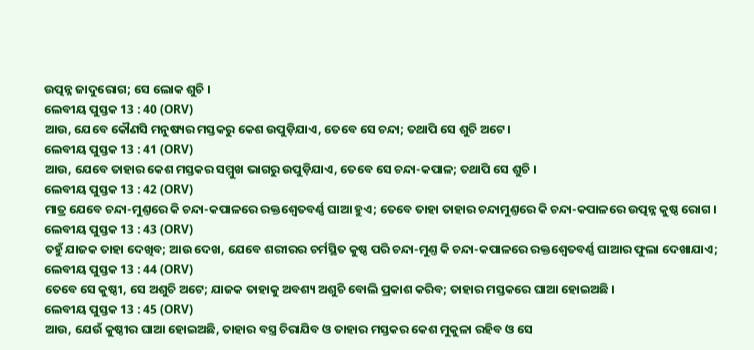ଉତ୍ପନ୍ନ ଜାଦୁରୋଗ; ସେ ଲୋକ ଶୁଚି ।
ଲେବୀୟ ପୁସ୍ତକ 13 : 40 (ORV)
ଆଉ, ଯେବେ କୌଣସି ମନୁଷ୍ୟର ମସ୍ତକରୁ କେଶ ଉପୁଡ଼ିଯାଏ, ତେବେ ସେ ଚନ୍ଦା; ତଥାପି ସେ ଶୁଚି ଅଟେ ।
ଲେବୀୟ ପୁସ୍ତକ 13 : 41 (ORV)
ଆଉ, ଯେବେ ତାହାର କେଶ ମସ୍ତକର ସମ୍ମୁଖ ଭାଗରୁ ଉପୁଡ଼ିଯାଏ, ତେବେ ସେ ଚନ୍ଦା-କପାଳ; ତଥାପି ସେ ଶୁଚି ।
ଲେବୀୟ ପୁସ୍ତକ 13 : 42 (ORV)
ମାତ୍ର ଯେବେ ଚନ୍ଦା-ମୁଣ୍ତରେ କି ଚନ୍ଦା-କପାଳରେ ରକ୍ତଶ୍ଵେତବର୍ଣ୍ଣ ଘାଆ ହୁଏ; ତେବେ ତାହା ତାହାର ଚନ୍ଦାମୁଣ୍ତରେ କି ଚନ୍ଦା-କପାଳରେ ଉତ୍ପନ୍ନ କୁଷ୍ଠ ରୋଗ ।
ଲେବୀୟ ପୁସ୍ତକ 13 : 43 (ORV)
ତହୁଁ ଯାଜକ ତାହା ଦେଖିବ; ଆଉ ଦେଖ, ଯେବେ ଶରୀରର ଚର୍ମସ୍ଥିତ କୁଷ୍ଠ ପରି ଚନ୍ଦା-ମୁଣ୍ତ କି ଚନ୍ଦା-କପାଳରେ ରକ୍ତଶ୍ଵେତବର୍ଣ୍ଣ ଘାଆର ଫୁଲା ଦେଖାଯାଏ;
ଲେବୀୟ ପୁସ୍ତକ 13 : 44 (ORV)
ତେବେ ସେ କୁଷ୍ଠୀ, ସେ ଅଶୁଚି ଅଟେ; ଯାଜକ ତାହାକୁ ଅବଶ୍ୟ ଅଶୁଚି ବୋଲି ପ୍ରକାଶ କରିବ; ତାହାର ମସ୍ତକରେ ଘାଆ ହୋଇଅଛି ।
ଲେବୀୟ ପୁସ୍ତକ 13 : 45 (ORV)
ଆଉ, ଯେଉଁ କୁଷ୍ଠୀର ଘାଆ ହୋଇଅଛି, ତାହାର ବସ୍ତ୍ର ଚିରାଯିବ ଓ ତାହାର ମସ୍ତକର କେଶ ମୁକୁଳା ରହିବ ଓ ସେ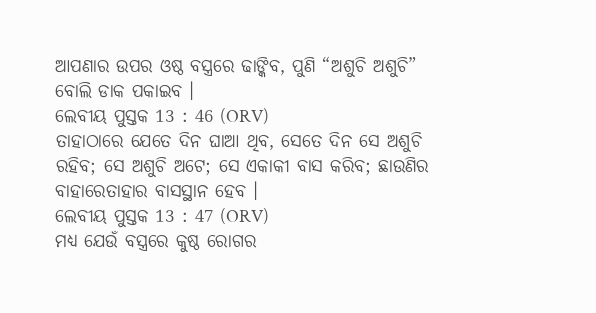ଆପଣାର ଉପର ଓଷ୍ଠ ବସ୍ତ୍ରରେ ଢାଙ୍କିବ, ପୁଣି “ଅଶୁଚି ଅଶୁଚି” ବୋଲି ଡାକ ପକାଇବ ।
ଲେବୀୟ ପୁସ୍ତକ 13 : 46 (ORV)
ତାହାଠାରେ ଯେତେ ଦିନ ଘାଆ ଥିବ, ସେତେ ଦିନ ସେ ଅଶୁଚି ରହିବ; ସେ ଅଶୁଚି ଅଟେ; ସେ ଏକାକୀ ବାସ କରିବ; ଛାଉଣିର ବାହାରେତାହାର ବାସସ୍ଥାନ ହେବ ।
ଲେବୀୟ ପୁସ୍ତକ 13 : 47 (ORV)
ମଧ୍ୟ ଯେଉଁ ବସ୍ତ୍ରରେ କୁଷ୍ଠ ରୋଗର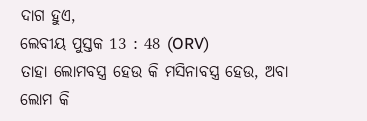ଦାଗ ହୁଏ,
ଲେବୀୟ ପୁସ୍ତକ 13 : 48 (ORV)
ତାହା ଲୋମବସ୍ତ୍ର ହେଉ କି ମସିନାବସ୍ତ୍ର ହେଉ, ଅବା ଲୋମ କି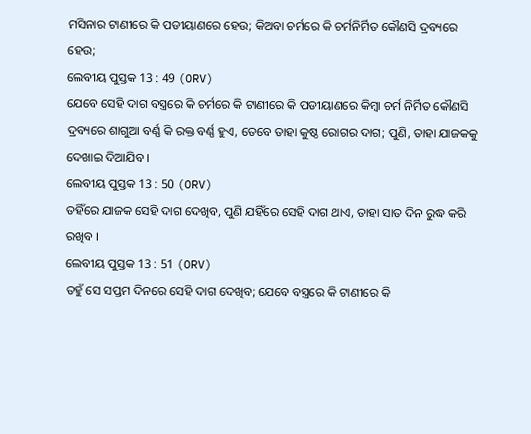ମସିନାର ଟାଣୀରେ କି ପଡୀୟାଣରେ ହେଉ; କିଅବା ଚର୍ମରେ କି ଚର୍ମନିର୍ମିତ କୌଣସି ଦ୍ରବ୍ୟରେ ହେଉ;
ଲେବୀୟ ପୁସ୍ତକ 13 : 49 (ORV)
ଯେବେ ସେହି ଦାଗ ବସ୍ତ୍ରରେ କି ଚର୍ମରେ କି ଟାଣୀରେ କି ପଡୀୟାଣରେ କିମ୍ଵା ଚର୍ମ ନିର୍ମିତ କୌଣସି ଦ୍ରବ୍ୟରେ ଶାଗୁଆ ବର୍ଣ୍ଣ କି ରକ୍ତ ବର୍ଣ୍ଣ ହୁଏ, ତେବେ ତାହା କୁଷ୍ଠ ରୋଗର ଦାଗ; ପୁଣି, ତାହା ଯାଜକକୁ ଦେଖାଇ ଦିଆଯିବ ।
ଲେବୀୟ ପୁସ୍ତକ 13 : 50 (ORV)
ତହିଁରେ ଯାଜକ ସେହି ଦାଗ ଦେଖିବ, ପୁଣି ଯହିଁରେ ସେହି ଦାଗ ଥାଏ, ତାହା ସାତ ଦିନ ରୁଦ୍ଧ କରି ରଖିବ ।
ଲେବୀୟ ପୁସ୍ତକ 13 : 51 (ORV)
ତହୁଁ ସେ ସପ୍ତମ ଦିନରେ ସେହି ଦାଗ ଦେଖିବ; ଯେବେ ବସ୍ତ୍ରରେ କି ଟାଣୀରେ କି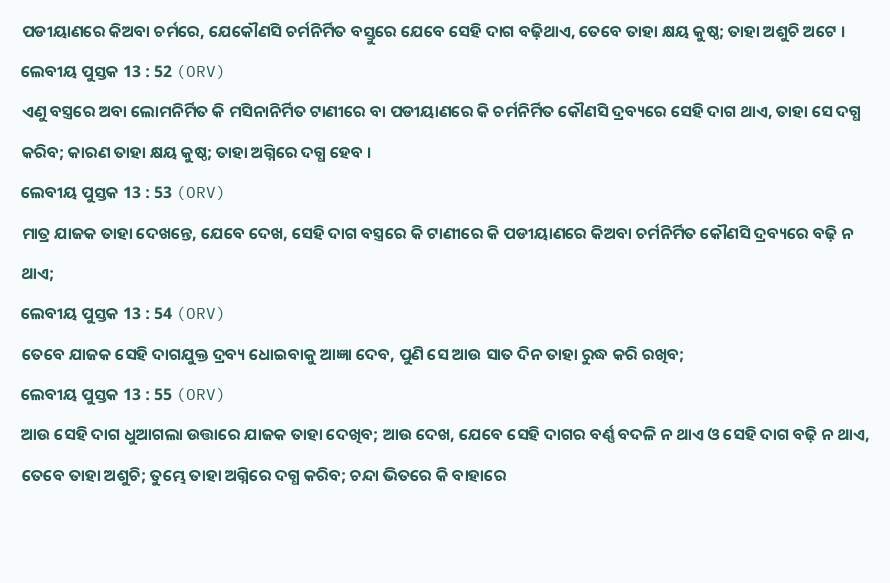ପଡୀୟାଣରେ କିଅବା ଚର୍ମରେ, ଯେକୌଣସି ଚର୍ମନିର୍ମିତ ବସ୍ତୁରେ ଯେବେ ସେହି ଦାଗ ବଢ଼ିଥାଏ, ତେବେ ତାହା କ୍ଷୟ କୁଷ୍ଠ; ତାହା ଅଶୁଚି ଅଟେ ।
ଲେବୀୟ ପୁସ୍ତକ 13 : 52 (ORV)
ଏଣୁ ବସ୍ତ୍ରରେ ଅବା ଲୋମନିର୍ମିତ କି ମସିନାନିର୍ମିତ ଟାଣୀରେ ବା ପଡୀୟାଣରେ କି ଚର୍ମନିର୍ମିତ କୌଣସି ଦ୍ରବ୍ୟରେ ସେହି ଦାଗ ଥାଏ, ତାହା ସେ ଦଗ୍ଧ କରିବ; କାରଣ ତାହା କ୍ଷୟ କୁଷ୍ଠ; ତାହା ଅଗ୍ନିରେ ଦଗ୍ଧ ହେବ ।
ଲେବୀୟ ପୁସ୍ତକ 13 : 53 (ORV)
ମାତ୍ର ଯାଜକ ତାହା ଦେଖନ୍ତେ, ଯେବେ ଦେଖ, ସେହି ଦାଗ ବସ୍ତ୍ରରେ କି ଟାଣୀରେ କି ପଡୀୟାଣରେ କିଅବା ଚର୍ମନିର୍ମିତ କୌଣସି ଦ୍ରବ୍ୟରେ ବଢ଼ି ନ ଥାଏ;
ଲେବୀୟ ପୁସ୍ତକ 13 : 54 (ORV)
ତେବେ ଯାଜକ ସେହି ଦାଗଯୁକ୍ତ ଦ୍ରବ୍ୟ ଧୋଇବାକୁ ଆଜ୍ଞା ଦେବ, ପୁଣି ସେ ଆଉ ସାତ ଦିନ ତାହା ରୁଦ୍ଧ କରି ରଖିବ;
ଲେବୀୟ ପୁସ୍ତକ 13 : 55 (ORV)
ଆଉ ସେହି ଦାଗ ଧୁଆଗଲା ଉତ୍ତାରେ ଯାଜକ ତାହା ଦେଖିବ; ଆଉ ଦେଖ, ଯେବେ ସେହି ଦାଗର ବର୍ଣ୍ଣ ବଦଳି ନ ଥାଏ ଓ ସେହି ଦାଗ ବଢ଼ି ନ ଥାଏ, ତେବେ ତାହା ଅଶୁଚି; ତୁମ୍ଭେ ତାହା ଅଗ୍ନିରେ ଦଗ୍ଧ କରିବ; ଚନ୍ଦା ଭିତରେ କି ବାହାରେ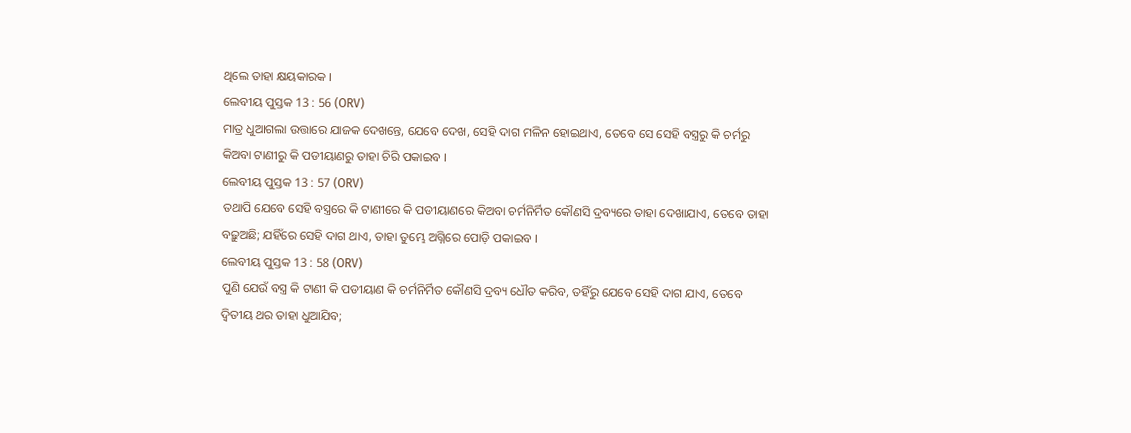ଥିଲେ ତାହା କ୍ଷୟକାରକ ।
ଲେବୀୟ ପୁସ୍ତକ 13 : 56 (ORV)
ମାତ୍ର ଧୁଆଗଲା ଉତ୍ତାରେ ଯାଜକ ଦେଖନ୍ତେ, ଯେବେ ଦେଖ, ସେହି ଦାଗ ମଳିନ ହୋଇଥାଏ, ତେବେ ସେ ସେହି ବସ୍ତ୍ରରୁ କି ଚର୍ମରୁ କିଅବା ଟାଣୀରୁ କି ପଡୀୟାଣରୁ ତାହା ଚିରି ପକାଇବ ।
ଲେବୀୟ ପୁସ୍ତକ 13 : 57 (ORV)
ତଥାପି ଯେବେ ସେହି ବସ୍ତ୍ରରେ କି ଟାଣୀରେ କି ପଡୀୟାଣରେ କିଅବା ଚର୍ମନିର୍ମିତ କୌଣସି ଦ୍ରବ୍ୟରେ ତାହା ଦେଖାଯାଏ, ତେବେ ତାହା ବଢ଼ୁଅଛି; ଯହିଁରେ ସେହି ଦାଗ ଥାଏ, ତାହା ତୁମ୍ଭେ ଅଗ୍ନିରେ ପୋଡ଼ି ପକାଇବ ।
ଲେବୀୟ ପୁସ୍ତକ 13 : 58 (ORV)
ପୁଣି ଯେଉଁ ବସ୍ତ୍ର କି ଟାଣୀ କି ପଡୀୟାଣ କି ଚର୍ମନିର୍ମିତ କୌଣସି ଦ୍ରବ୍ୟ ଧୌତ କରିବ, ତହିଁରୁ ଯେବେ ସେହି ଦାଗ ଯାଏ, ତେବେ ଦ୍ଵିତୀୟ ଥର ତାହା ଧୁଆଯିବ;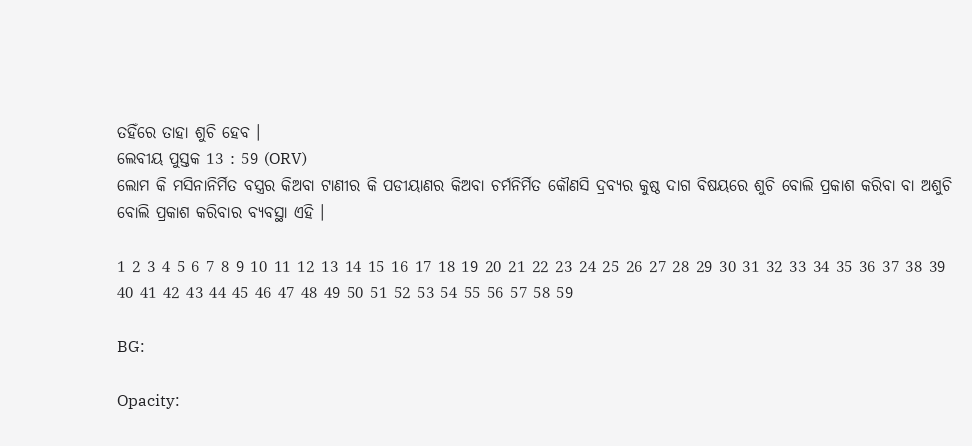ତହିଁରେ ତାହା ଶୁଚି ହେବ ।
ଲେବୀୟ ପୁସ୍ତକ 13 : 59 (ORV)
ଲୋମ କି ମସିନାନିର୍ମିତ ବସ୍ତ୍ରର କିଅବା ଟାଣୀର କି ପଡୀୟାଣର କିଅବା ଚର୍ମନିର୍ମିତ କୌଣସି ଦ୍ରବ୍ୟର କୁଷ୍ଠ ଦାଗ ବିଷୟରେ ଶୁଚି ବୋଲି ପ୍ରକାଶ କରିବା ବା ଅଶୁଚି ବୋଲି ପ୍ରକାଶ କରିବାର ବ୍ୟବସ୍ଥା ଏହି ।

1 2 3 4 5 6 7 8 9 10 11 12 13 14 15 16 17 18 19 20 21 22 23 24 25 26 27 28 29 30 31 32 33 34 35 36 37 38 39 40 41 42 43 44 45 46 47 48 49 50 51 52 53 54 55 56 57 58 59

BG:

Opacity: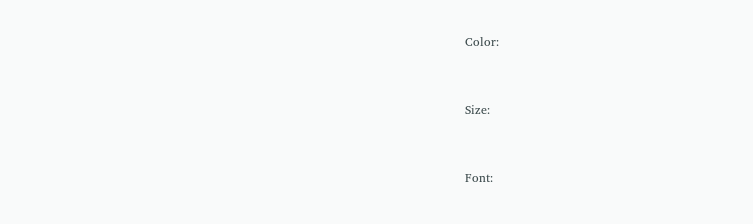Color:


Size:


Font: